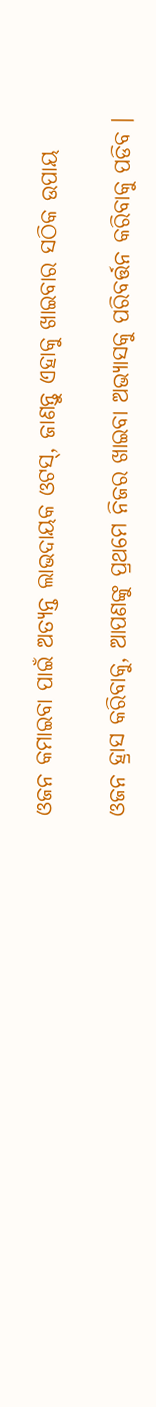ଓଜନ କମାଇବା ପାଇଁ ଅତ୍ୟନ୍ତ ଲାଭଦାୟକ ଓଟସ୍, ଜାଣନ୍ତୁ ଏହାକୁ ଖାଇବାର ସଠିକ ଉପାୟ

ଓଜନ ହ୍ରାସ କରିବାକୁ, ଆପଣଙ୍କୁ ପ୍ରଥମେ ନିଜର ଖାଇବା ଅଭ୍ୟାସକୁ ପରିବର୍ତ୍ତନ କରିବାକୁ ପଡିବ ।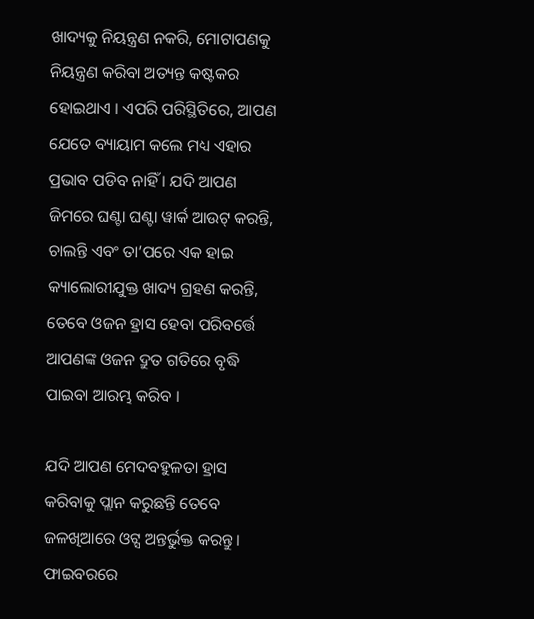ଖାଦ୍ୟକୁ ନିୟନ୍ତ୍ରଣ ନକରି, ମୋଟାପଣକୁ ନିୟନ୍ତ୍ରଣ କରିବା ଅତ୍ୟନ୍ତ କଷ୍ଟକର ହୋଇଥାଏ । ଏପରି ପରିସ୍ଥିତିରେ, ଆପଣ ଯେତେ ବ୍ୟାୟାମ କଲେ ମଧ୍ୟ ଏହାର ପ୍ରଭାବ ପଡିବ ନାହିଁ । ଯଦି ଆପଣ ଜିମରେ ଘଣ୍ଟା ଘଣ୍ଟା ୱାର୍କ ଆଉଟ୍ କରନ୍ତି, ଚାଲନ୍ତି ଏବଂ ତା’ପରେ ଏକ ହାଇ କ୍ୟାଲୋରୀଯୁକ୍ତ ଖାଦ୍ୟ ଗ୍ରହଣ କରନ୍ତି, ତେବେ ଓଜନ ହ୍ରାସ ହେବା ପରିବର୍ତ୍ତେ ଆପଣଙ୍କ ଓଜନ ଦ୍ରୁତ ଗତିରେ ବୃଦ୍ଧି ପାଇବା ଆରମ୍ଭ କରିବ ।

ଯଦି ଆପଣ ମେଦବହୁଳତା ହ୍ରାସ କରିବାକୁ ପ୍ଲାନ କରୁଛନ୍ତି ତେବେ ଜଳଖିଆରେ ଓଟ୍ସ ଅନ୍ତର୍ଭୁକ୍ତ କରନ୍ତୁ । ଫାଇବରରେ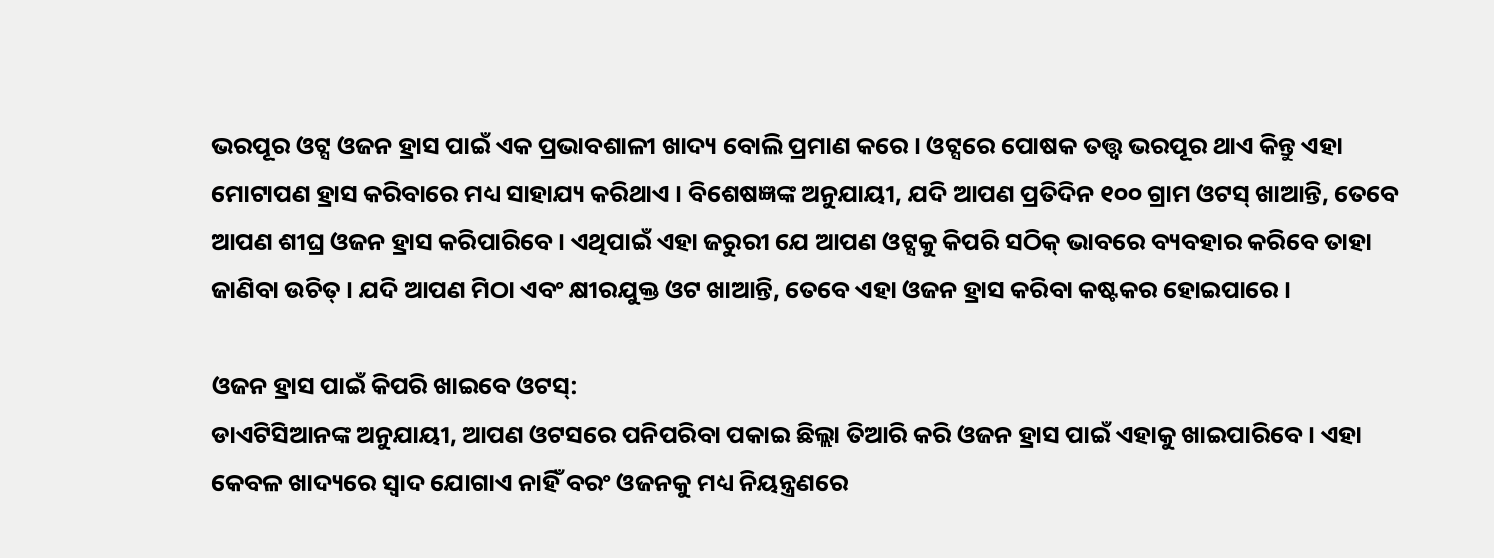ଭରପୂର ଓଟ୍ସ ଓଜନ ହ୍ରାସ ପାଇଁ ଏକ ପ୍ରଭାବଶାଳୀ ଖାଦ୍ୟ ବୋଲି ପ୍ରମାଣ କରେ । ଓଟ୍ସରେ ପୋଷକ ତତ୍ତ୍ୱ ଭରପୂର ଥାଏ କିନ୍ତୁ ଏହା ମୋଟାପଣ ହ୍ରାସ କରିବାରେ ମଧ୍ୟ ସାହାଯ୍ୟ କରିଥାଏ । ବିଶେଷଜ୍ଞଙ୍କ ଅନୁଯାୟୀ, ଯଦି ଆପଣ ପ୍ରତିଦିନ ୧୦୦ ଗ୍ରାମ ଓଟସ୍ ଖାଆନ୍ତି, ତେବେ ଆପଣ ଶୀଘ୍ର ଓଜନ ହ୍ରାସ କରିପାରିବେ । ଏଥିପାଇଁ ଏହା ଜରୁରୀ ଯେ ଆପଣ ଓଟ୍ସକୁ କିପରି ସଠିକ୍ ଭାବରେ ବ୍ୟବହାର କରିବେ ତାହା ଜାଣିବା ଉଚିତ୍ । ଯଦି ଆପଣ ମିଠା ଏବଂ କ୍ଷୀରଯୁକ୍ତ ଓଟ ଖାଆନ୍ତି, ତେବେ ଏହା ଓଜନ ହ୍ରାସ କରିବା କଷ୍ଟକର ହୋଇପାରେ ।

ଓଜନ ହ୍ରାସ ପାଇଁ କିପରି ଖାଇବେ ଓଟସ୍:
ଡାଏଟିସିଆନଙ୍କ ଅନୁଯାୟୀ, ଆପଣ ଓଟସରେ ପନିପରିବା ପକାଇ ଛିଲ୍ଲା ତିଆରି କରି ଓଜନ ହ୍ରାସ ପାଇଁ ଏହାକୁ ଖାଇପାରିବେ । ଏହା କେବଳ ଖାଦ୍ୟରେ ସ୍ୱାଦ ଯୋଗାଏ ନାହିଁ ବରଂ ଓଜନକୁ ମଧ୍ୟ ନିୟନ୍ତ୍ରଣରେ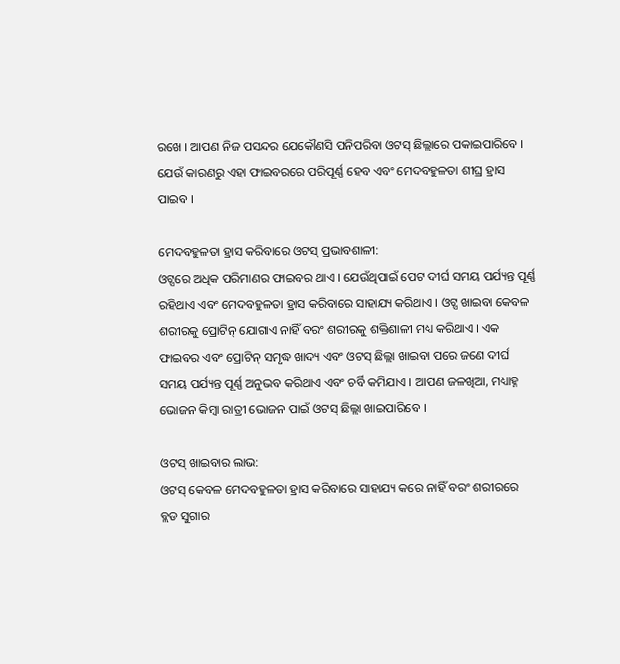ରଖେ । ଆପଣ ନିଜ ପସନ୍ଦର ଯେକୌଣସି ପନିପରିବା ଓଟସ୍ ଛିଲ୍ଲାରେ ପକାଇପାରିବେ । ଯେଉଁ କାରଣରୁ ଏହା ଫାଇବରରେ ପରିପୂର୍ଣ୍ଣ ହେବ ଏବଂ ମେଦବହୁଳତା ଶୀଘ୍ର ହ୍ରାସ ପାଇବ ।

ମେଦବହୁଳତା ହ୍ରାସ କରିବାରେ ଓଟସ୍ ପ୍ରଭାବଶାଳୀ:
ଓଟ୍ସରେ ଅଧିକ ପରିମାଣର ଫାଇବର ଥାଏ । ଯେଉଁଥିପାଇଁ ପେଟ ଦୀର୍ଘ ସମୟ ପର୍ଯ୍ୟନ୍ତ ପୂର୍ଣ୍ଣ ରହିଥାଏ ଏବଂ ମେଦବହୁଳତା ହ୍ରାସ କରିବାରେ ସାହାଯ୍ୟ କରିଥାଏ । ଓଟ୍ସ ଖାଇବା କେବଳ ଶରୀରକୁ ପ୍ରୋଟିନ୍ ଯୋଗାଏ ନାହିଁ ବରଂ ଶରୀରକୁ ଶକ୍ତିଶାଳୀ ମଧ୍ୟ କରିଥାଏ । ଏକ ଫାଇବର ଏବଂ ପ୍ରୋଟିନ୍ ସମୃଦ୍ଧ ଖାଦ୍ୟ ଏବଂ ଓଟସ୍ ଛିଲ୍ଲା ଖାଇବା ପରେ ଜଣେ ଦୀର୍ଘ ସମୟ ପର୍ଯ୍ୟନ୍ତ ପୂର୍ଣ୍ଣ ଅନୁଭବ କରିଥାଏ ଏବଂ ଚର୍ବି କମିଯାଏ । ଆପଣ ଜଳଖିଆ, ମଧ୍ୟାହ୍ନ ଭୋଜନ କିମ୍ବା ରାତ୍ରୀ ଭୋଜନ ପାଇଁ ଓଟସ୍ ଛିଲ୍ଲା ଖାଇପାରିବେ ।

ଓଟସ୍ ଖାଇବାର ଲାଭ:
ଓଟସ୍ କେବଳ ମେଦବହୁଳତା ହ୍ରାସ କରିବାରେ ସାହାଯ୍ୟ କରେ ନାହିଁ ବରଂ ଶରୀରରେ ବ୍ଲଡ ସୁଗାର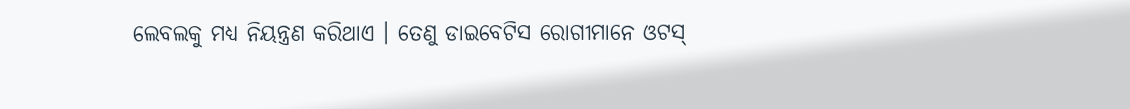ଲେବଲକୁ ମଧ୍ୟ ନିୟନ୍ତ୍ରଣ କରିଥାଏ । ତେଣୁ ଡାଇବେଟିସ ରୋଗୀମାନେ ଓଟସ୍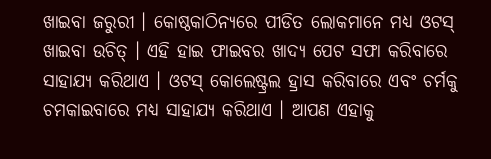ଖାଇବା ଜରୁରୀ । କୋଷ୍ଠକାଠିନ୍ୟରେ ପୀଡିତ ଲୋକମାନେ ମଧ୍ୟ ଓଟସ୍ ଖାଇବା ଉଚିତ୍ । ଏହି ହାଇ ଫାଇବର ଖାଦ୍ୟ ପେଟ ସଫା କରିବାରେ ସାହାଯ୍ୟ କରିଥାଏ । ଓଟସ୍ କୋଲେଷ୍ଟ୍ରଲ ହ୍ରାସ କରିବାରେ ଏବଂ ଚର୍ମକୁ ଚମକାଇବାରେ ମଧ୍ୟ ସାହାଯ୍ୟ କରିଥାଏ । ଆପଣ ଏହାକୁ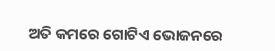ଅତି କମରେ ଗୋଟିଏ ଭୋଜନରେ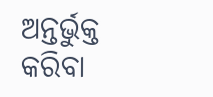ଅନ୍ତର୍ଭୁକ୍ତ କରିବା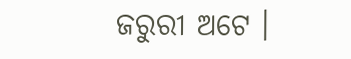ଜରୁରୀ ଅଟେ ।